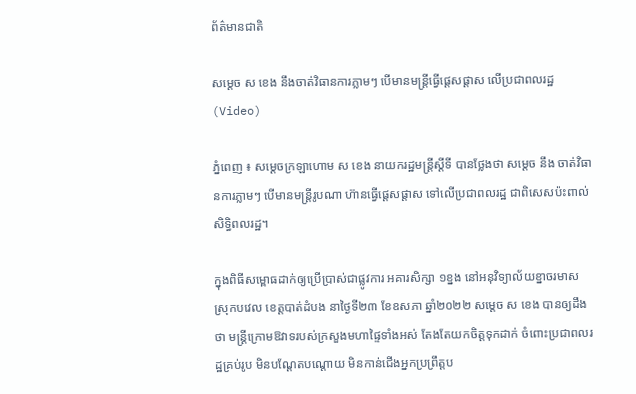ព័ត៌មានជាតិ

សម្ដេច ស ខេង នឹងចាត់វិធានការភ្លាមៗ បើមានមន្ដ្រីធ្វើផ្ដេសផ្ដាស លើប្រជាពលរដ្ឋ (Video)

ភ្នំពេញ ៖ សម្ដេចក្រឡាហោម ស ខេង នាយករដ្ឋមន្ដ្រីស្ដីទី បានថ្លែងថា សម្ដេច នឹង ចាត់វិធានការភ្លាមៗ បើមានមន្ដ្រីរូបណា ហ៊ានធ្វើផ្ដេសផ្ដាស ទៅលើប្រជាពលរដ្ឋ ជាពិសេសប៉ះពាល់សិទ្ធិពលរដ្ឋ។

ក្នុងពិធីសម្ពោធដាក់ឲ្យប្រើប្រាស់ជាផ្លូវការ អគារសិក្សា ១ខ្នង នៅអនុវិទ្យាល័យខ្នាចរមាស ស្រុកបវេល ខេត្តបាត់ដំបង នាថ្ងៃទី២៣ ខែឧសភា ឆ្នាំ២០២២ សម្ដេច ស ខេង បានឲ្យដឹងថា មន្ដ្រីក្រោមឱវាទរបស់ក្រសួងមហាផ្ទៃទាំងអស់ តែងតែយកចិត្តទុកដាក់ ចំពោះប្រជាពលរដ្ឋគ្រប់រូប មិនបណ្ដែតបណ្ដោយ មិនកាន់ជើងអ្នកប្រព្រឹត្តប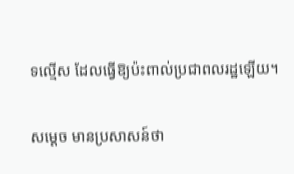ទល្មើស ដែលធ្វើឱ្យប៉ះពាល់ប្រជាពលរដ្ឋឡើយ។

សម្ដេច មានប្រសាសន៍ថា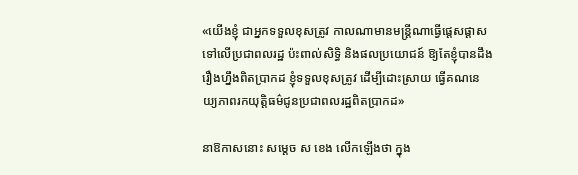«យើងខ្ញុំ ជាអ្នកទទួលខុសត្រូវ កាលណាមានមន្ដ្រីណាធ្វើផ្តេសផ្ដាសទៅលើប្រជាពលរដ្ឋ ប៉ះពាល់សិទ្ធិ និងផលប្រយោជន៍ ឱ្យតែខ្ញុំបានដឹង រឿងហ្នឹងពិតប្រាកដ ខ្ញុំទទួលខុសត្រូវ ដើម្បីដោះស្រាយ ធ្វើគណនេយ្យភាពរកយុត្តិធម៌ជូនប្រជាពលរដ្ឋពិតប្រាកដ»

នាឱកាសនោះ សម្ដេច ស ខេង លើកឡើងថា ក្នុង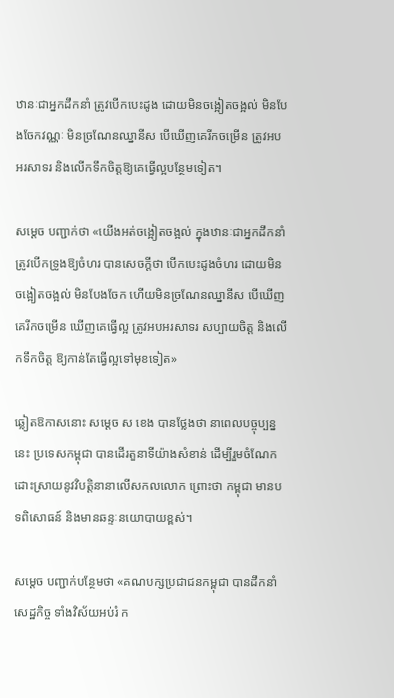ឋានៈជាអ្នកដឹកនាំ ត្រូវបើកបេះដូង ដោយមិនចង្អៀតចង្អល់ មិនបែងចែកវណ្ណៈ មិនច្រណែនឈ្នានីស បើឃើញគេរីកចម្រើន ត្រូវអបអរសាទរ និងលើកទឹកចិត្តឱ្យគេធ្វើល្អបន្ថែមទៀត។

សម្ដេច បញ្ជាក់ថា «យើងអត់ចង្អៀតចង្អល់ ក្នុងឋានៈជាអ្នកដឹកនាំ ត្រូវបើកទ្រូងឱ្យចំហរ បានសេចក្ដីថា បើកបេះដូងចំហរ ដោយមិនចង្អៀតចង្អល់ មិនបែងចែក ហើយមិនច្រណែនឈ្នានីស បើឃើញគេរីកចម្រើន ឃើញគេធ្វើល្អ ត្រូវអបអរសាទរ សប្បាយចិត្ត និងលើកទឹកចិត្ត ឱ្យកាន់តែធ្វើល្អទៅមុខទៀត»

ឆ្លៀតឱកាសនោះ សម្ដេច ស ខេង បានថ្លែងថា នាពេលបច្ចុប្បន្ននេះ ប្រទេសកម្ពុជា បានដើរតួនាទីយ៉ាងសំខាន់ ដើម្បីរួមចំណែកដោះស្រាយនូវវិបត្តិនានាលើសកលលោក ព្រោះថា កម្ពុជា មានបទពិសោធន៍ និងមានឆន្ទៈនយោបាយខ្ពស់។

សម្ដេច បញ្ជាក់បន្ថែមថា «គណបក្សប្រជាជនកម្ពុជា បានដឹកនាំសេដ្ឋកិច្ច ទាំងវិស័យអប់រំ ក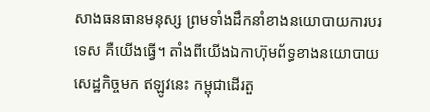សាងធនធានមនុស្ស ព្រមទាំងដឹកនាំខាងនយោបាយការបរទេស គឺយើងធ្វើ។ តាំងពីយើងឯកាហ៊ុមព័ទ្ធខាងនយោបាយ សេដ្ឋកិច្ចមក ឥឡូវនេះ កម្ពុជាដើរតួ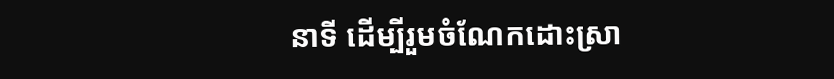នាទី ដើម្បីរួមចំណែកដោះស្រា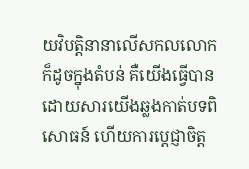យវិបត្តិនានាលើសកលលោក ក៏ដូចក្នុងតំបន់ គឺយើងធ្វើបាន ដោយសារយើងឆ្លងកាត់បទពិសោធន៍ ហើយការប្ដេជ្ញាចិត្ត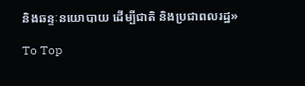និងឆន្ទៈនយោបាយ ដើម្បីជាតិ និងប្រជាពលរដ្ឋ»

To Top